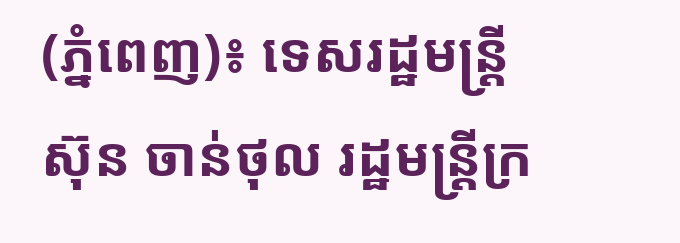(ភ្នំពេញ)៖ ទេសរដ្ឋមន្ត្រី ស៊ុន ចាន់ថុល រដ្ឋមន្រ្តីក្រ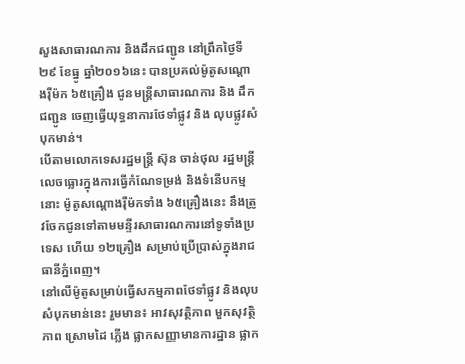សួងសាធារណការ និងដឹកជញ្ជូន នៅព្រឹកថ្ងៃទី២៩ ខែធ្នូ ឆ្នាំ២០១៦នេះ បានប្រគល់ម៉ូតូសណ្តោងរ៉ឺម៉ក ៦៥គ្រឿង ជូនមន្រ្តីសាធារណការ និង ដឹកជញ្ជូន ចេញធ្វើយុទ្ធនាការថែទាំផ្លូវ និង លុបផ្លូវសំបុកមាន់។
បើតាមលោកទេសរដ្ឋមន្រ្តី ស៊ុន ចាន់ថុល រដ្ឋមន្រ្តី លេចធ្លោរក្នុងការធ្វើកំណែទម្រង់ និងទំនើបកម្មនោះ ម៉ូតូសណ្តោងរ៉ឺម៉កទាំង ៦៥គ្រឿងនេះ នឹងត្រូវចែកជូនទៅតាមមន្ទីរសាធារណការនៅទូទាំងប្រទេស ហើយ ១២គ្រឿង សម្រាប់ប្រើប្រាស់ក្នុងរាជធានីភ្នំពេញ។
នៅលើម៉ូតូសម្រាប់ធ្វើសកម្មភាពថែទាំផ្លូវ និងលុបសំបុកមាន់នេះ រួមមាន៖ អាវសុវត្ថិភាព មួកសុវត្ថិភាព ស្រោមដៃ ភ្លើង ផ្លាកសញ្ញាមានការដ្ឋាន ផ្លាក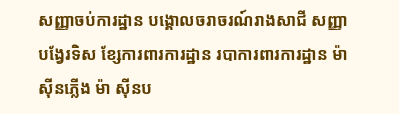សញ្ញាចប់ការដ្ឋាន បង្គោលចរាចរណ៍រាងសាជី សញ្ញាបង្វែរទិស ខ្សែការពារការដ្ឋាន របាការពារការដ្ឋាន ម៉ាស៊ីនភ្លើង ម៉ា ស៊ីនប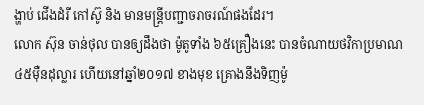ង្ហាប់ ជើងដំរី កៅស៊ូ និង មានមន្រ្តីបញ្ជាចរាចរណ៍ផងដែរ។
លោក ស៊ុន ចាន់ថុល បានឲ្យដឹងថា ម៉ូតូទាំង ៦៥គ្រឿងនេះ បានចំណាយថវិកាប្រមាណ ៤៥ម៉ឺនដុល្លារ ហើយនៅឆ្នាំ២០១៧ ខាងមុខ គ្រោងនឹងទិញម៉ូ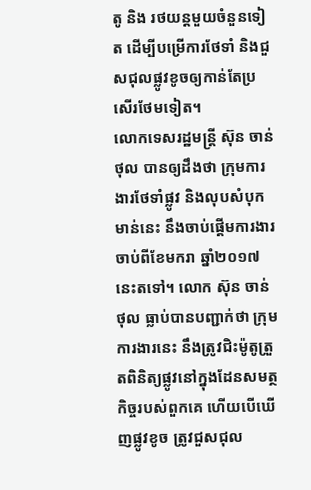តូ និង រថយន្តមួយចំនួនទៀត ដើម្បីបម្រើការថែទាំ និងជួសជុលផ្លូវខូចឲ្យកាន់តែប្រសើរថែមទៀត។
លោកទេសរដ្ឋមន្រ្តី ស៊ុន ចាន់ថុល បានឲ្យដឹងថា ក្រុមការងារថែទាំផ្លូវ និងលុបសំបុកមាន់នេះ នឹងចាប់ផ្តើមការងារចាប់ពីខែមករា ឆ្នាំ២០១៧នេះតទៅ។ លោក ស៊ុន ចាន់ថុល ធ្លាប់បានបញ្ជាក់ថា ក្រុមការងារនេះ នឹងត្រូវជិះម៉ូតូត្រួតពិនិត្យផ្លូវនៅក្នុងដែនសមត្ថកិច្ចរបស់ពួកគេ ហើយបើឃើញផ្លូវខូច ត្រូវជួសជុល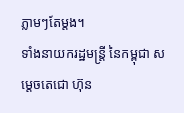ភ្លាមៗតែម្តង។
ទាំងនាយករដ្ឋមន្រ្តី នៃកម្ពុជា សម្តេចតេជោ ហ៊ុន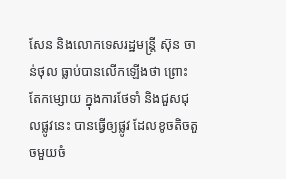សែន និងលោកទេសរដ្ឋមន្រ្តី ស៊ុន ចាន់ថុល ធ្លាប់បានលើកឡើងថា ព្រោះតែកម្សោយ ក្នុងការថែទាំ និងជួសជុលផ្លូវនេះ បានធ្វើឲ្យផ្លូវ ដែលខូចតិចតួចមួយចំ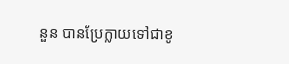នួន បានប្រែក្លាយទៅជាខូ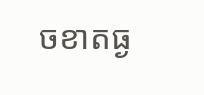ចខាតធ្ង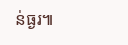ន់ធ្ងរ៕